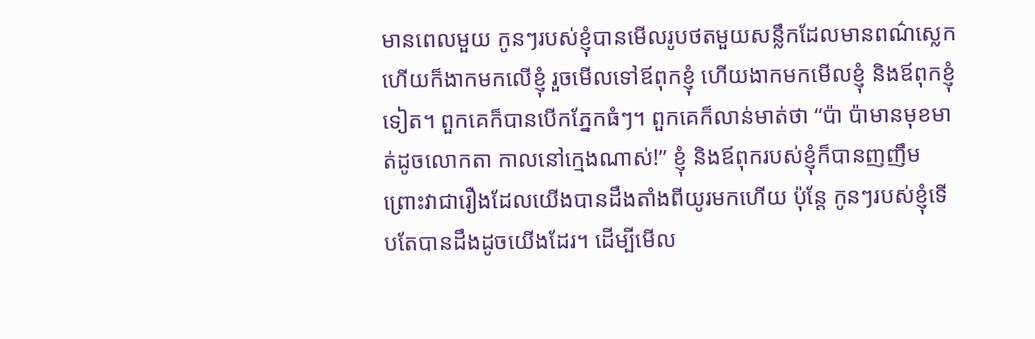មានពេលមួយ កូនៗរបស់ខ្ញុំបានមើលរូបថតមួយសន្លឹកដែលមានពណ៌ស្លេក ហើយក៏ងាកមកលើខ្ញុំ រួចមើលទៅឪពុកខ្ញុំ ហើយងាកមកមើលខ្ញុំ និងឪពុកខ្ញុំទៀត។ ពួកគេក៏បានបើកភ្នែកធំៗ។ ពួកគេក៏លាន់មាត់ថា “ប៉ា ប៉ាមានមុខមាត់ដូចលោកតា កាលនៅក្មេងណាស់!” ខ្ញុំ និងឪពុករបស់ខ្ញុំក៏បានញញឹម ព្រោះវាជារឿងដែលយើងបានដឹងតាំងពីយូរមកហើយ ប៉ុន្តែ កូនៗរបស់ខ្ញុំទើបតែបានដឹងដូចយើងដែរ។ ដើម្បីមើល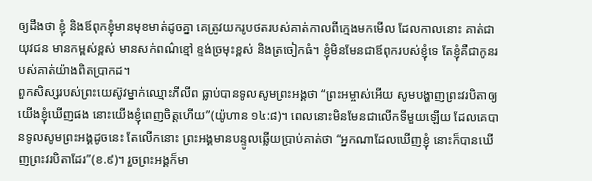ឲ្យដឹងថា ខ្ញុំ និងឪពុកខ្ញុំមានមុខមាត់ដូចគ្នា គេត្រូវយករូបថតរបស់គាត់កាលពីក្មេងមកមើល ដែលកាលនោះ គាត់ជាយុវជន មានកម្ពស់ខ្ពស់ មានសក់ពណ៌ខ្មៅ ខ្ទង់ច្រមុះខ្ពស់ និងត្រចៀកធំ។ ខ្ញុំមិនមែនជាឪពុករបស់ខ្ញុំទេ តែខ្ញុំគឺជាកូនរបស់គាត់យ៉ាងពិតប្រាកដ។
ពួកសិស្សរបស់ព្រះយេស៊ូវម្នាក់ឈ្មោះភីលីព ធ្លាប់បានទូលសូមព្រះអង្គថា “ព្រះអម្ចាស់អើយ សូមបង្ហាញព្រះវរបិតាឲ្យយើងខ្ញុំឃើញផង នោះយើងខ្ញុំពេញចិត្តហើយ”(យ៉ូហាន ១៤:៨)។ ពេលនោះមិនមែនជាលើកទីមួយឡើយ ដែលគេបានទូលសូមព្រះអង្គដូចនេះ តែលើកនោះ ព្រះអង្គមានបន្ទូលឆ្លើយប្រាប់គាត់ថា “អ្នកណាដែលឃើញខ្ញុំ នោះក៏បានឃើញព្រះវរបិតាដែរ”(ខ.៩)។ រួចព្រះអង្គក៏មា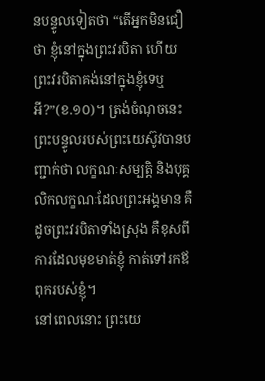នបន្ទូលទៀតថា “តើអ្នកមិនជឿថា ខ្ញុំនៅក្នុងព្រះវរបិតា ហើយព្រះវរបិតាគង់នៅក្នុងខ្ញុំទេឬអី?”(ខ.១០)។ ត្រង់ចំណុចនេះ ព្រះបន្ទូលរបស់ព្រះយេស៊ូវបានបញ្ជាក់ថា លក្ខណៈសម្បត្តិ និងបុគ្គលិកលក្ខណៈដែលព្រះអង្គមាន គឺដូចព្រះវរបិតាទាំងស្រុង គឺខុសពីការដែលមុខមាត់ខ្ញុំ កាត់ទៅរកឪពុករបស់ខ្ញុំ។
នៅពេលនោះ ព្រះយេ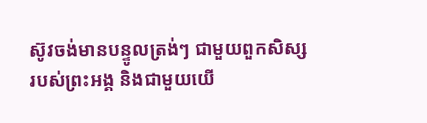ស៊ូវចង់មានបន្ទូលត្រង់ៗ ជាមួយពួកសិស្សរបស់ព្រះអង្គ និងជាមួយយើ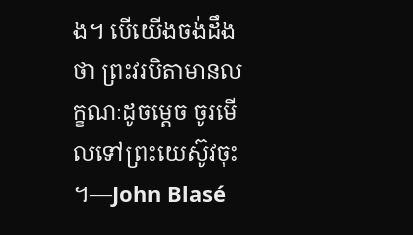ង។ បើយើងចង់ដឹងថា ព្រះវរបិតាមានលក្ខណៈដូចម្តេច ចូរមើលទៅព្រះយេស៊ូវចុះ ។—John Blasé